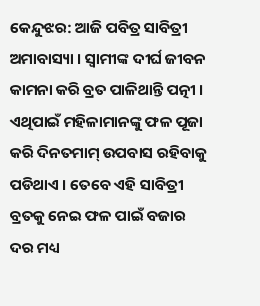କେନ୍ଦୁଝର: ଆଜି ପବିତ୍ର ସାବିତ୍ରୀ ଅମାବାସ୍ୟା । ସ୍ୱାମୀଙ୍କ ଦୀର୍ଘ ଜୀବନ କାମନା କରି ବ୍ରତ ପାଳିଥାନ୍ତି ପତ୍ନୀ । ଏଥିପାଇଁ ମହିଳାମାନଙ୍କୁ ଫଳ ପୂଜା କରି ଦିନତମାମ୍ ଉପବାସ ରହିବାକୁ ପଡିଥାଏ । ତେବେ ଏହି ସାବିତ୍ରୀ ବ୍ରତକୁ ନେଇ ଫଳ ପାଇଁ ବଜାର ଦର ମଧ୍ୟ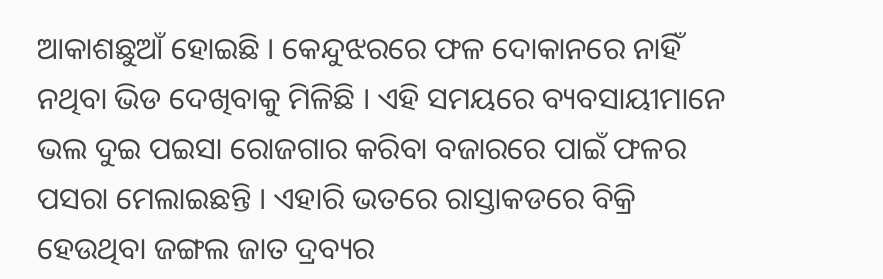ଆକାଶଛୁଆଁ ହୋଇଛି । କେନ୍ଦୁଝରରେ ଫଳ ଦୋକାନରେ ନାହିଁ ନଥିବା ଭିଡ ଦେଖିବାକୁ ମିଳିଛି । ଏହି ସମୟରେ ବ୍ୟବସାୟୀମାନେ ଭଲ ଦୁଇ ପଇସା ରୋଜଗାର କରିବା ବଜାରରେ ପାଇଁ ଫଳର ପସରା ମେଲାଇଛନ୍ତି । ଏହାରି ଭତରେ ରାସ୍ତାକଡରେ ବିକ୍ରି ହେଉଥିବା ଜଙ୍ଗଲ ଜାତ ଦ୍ରବ୍ୟର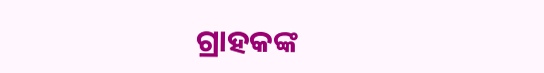ଗ୍ରାହକଙ୍କ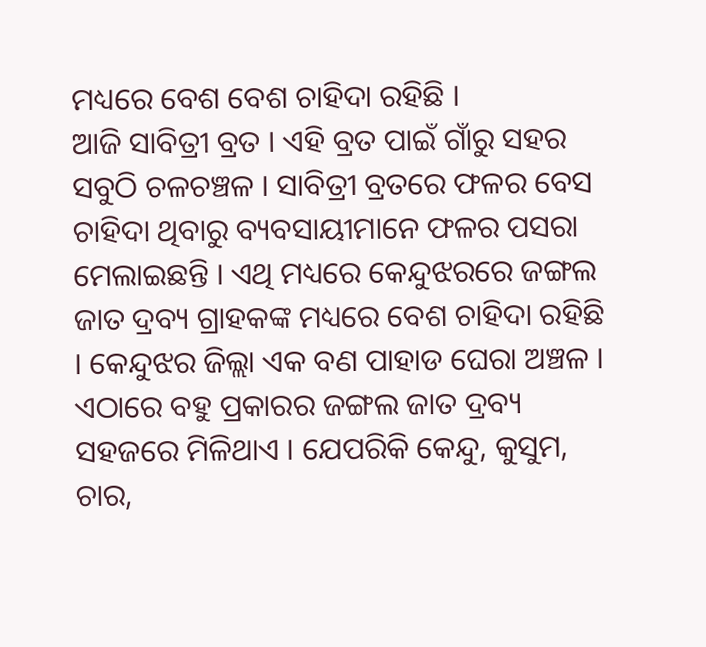ମଧ୍ୟରେ ବେଶ ବେଶ ଚାହିଦା ରହିଛି ।
ଆଜି ସାବିତ୍ରୀ ବ୍ରତ । ଏହି ବ୍ରତ ପାଇଁ ଗାଁରୁ ସହର ସବୁଠି ଚଳଚଞ୍ଚଳ । ସାବିତ୍ରୀ ବ୍ରତରେ ଫଳର ବେସ ଚାହିଦା ଥିବାରୁ ବ୍ୟବସାୟୀମାନେ ଫଳର ପସରା ମେଲାଇଛନ୍ତି । ଏଥି ମଧ୍ୟରେ କେନ୍ଦୁଝରରେ ଜଙ୍ଗଲ ଜାତ ଦ୍ରବ୍ୟ ଗ୍ରାହକଙ୍କ ମଧ୍ୟରେ ବେଶ ଚାହିଦା ରହିଛି । କେନ୍ଦୁଝର ଜିଲ୍ଲା ଏକ ବଣ ପାହାଡ ଘେରା ଅଞ୍ଚଳ । ଏଠାରେ ବହୁ ପ୍ରକାରର ଜଙ୍ଗଲ ଜାତ ଦ୍ରବ୍ୟ ସହଜରେ ମିଳିଥାଏ । ଯେପରିକି କେନ୍ଦୁ, କୁସୁମ, ଚାର,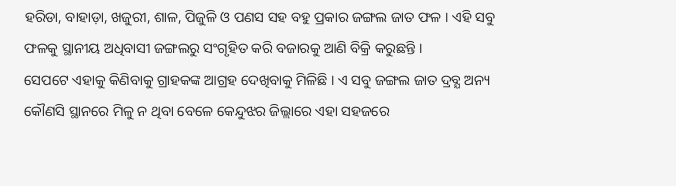ହରିଡା, ବାହାଡ଼ା, ଖଜୁରୀ, ଶାଳ, ପିଜୁଳି ଓ ପଣସ ସହ ବହୁ ପ୍ରକାର ଜଙ୍ଗଲ ଜାତ ଫଳ । ଏହି ସବୁ ଫଳକୁ ସ୍ଥାନୀୟ ଅଧିବାସୀ ଜଙ୍ଗଲରୁ ସଂଗୃହିତ କରି ବଜାରକୁ ଆଣି ବିକ୍ରି କରୁଛନ୍ତି ।
ସେପଟେ ଏହାକୁ କିଣିବାକୁ ଗ୍ରାହକଙ୍କ ଆଗ୍ରହ ଦେଖିବାକୁ ମିଳିଛି । ଏ ସବୁ ଜଙ୍ଗଲ ଜାତ ଦ୍ରବ୍ଯ ଅନ୍ୟ କୌଣସି ସ୍ଥାନରେ ମିଳୁ ନ ଥିବା ବେଳେ କେନ୍ଦୁଝର ଜିଲ୍ଲାରେ ଏହା ସହଜରେ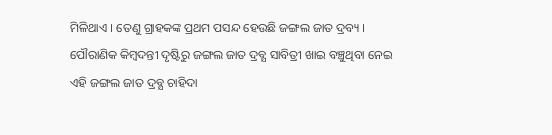ମିଳିଥାଏ । ତେଣୁ ଗ୍ରାହକଙ୍କ ପ୍ରଥମ ପସନ୍ଦ ହେଉଛି ଜଙ୍ଗଲ ଜାତ ଦ୍ରବ୍ୟ । ପୌରାଣିକ କିମ୍ବଦନ୍ତୀ ଦୃଷ୍ଟିରୁ ଜଙ୍ଗଲ ଜାତ ଦ୍ରବ୍ଯ ସାବିତ୍ରୀ ଖାଇ ବଞ୍ଚୁଥିବା ନେଇ ଏହି ଜଙ୍ଗଲ ଜାତ ଦ୍ରବ୍ଯ ଚାହିଦା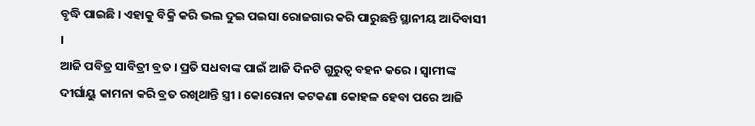ବୃଦ୍ଧି ପାଇଛି । ଏହାକୁ ବିକ୍ରି କରି ଭଲ ଦୁଇ ପଇସା ରୋଜଗାର କରି ପାରୁଛନ୍ତି ସ୍ଥାନୀୟ ଆଦିବାସୀ ।
ଆଜି ପବିତ୍ର ସାବିତ୍ରୀ ବ୍ରତ । ପ୍ରତି ସଧବାଙ୍କ ପାଇଁ ଆଜି ଦିନଟି ଗୁରୁତ୍ବ ବହନ କରେ । ସ୍ବାମୀଙ୍କ ଦୀର୍ଘାୟୁ କାମନା କରି ବ୍ରତ ରଖିଥାନ୍ତି ସ୍ତ୍ରୀ । କୋରୋନା କଟକଣା କୋହଳ ହେବା ପରେ ଆଜି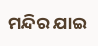ମନ୍ଦିର ଯାଇ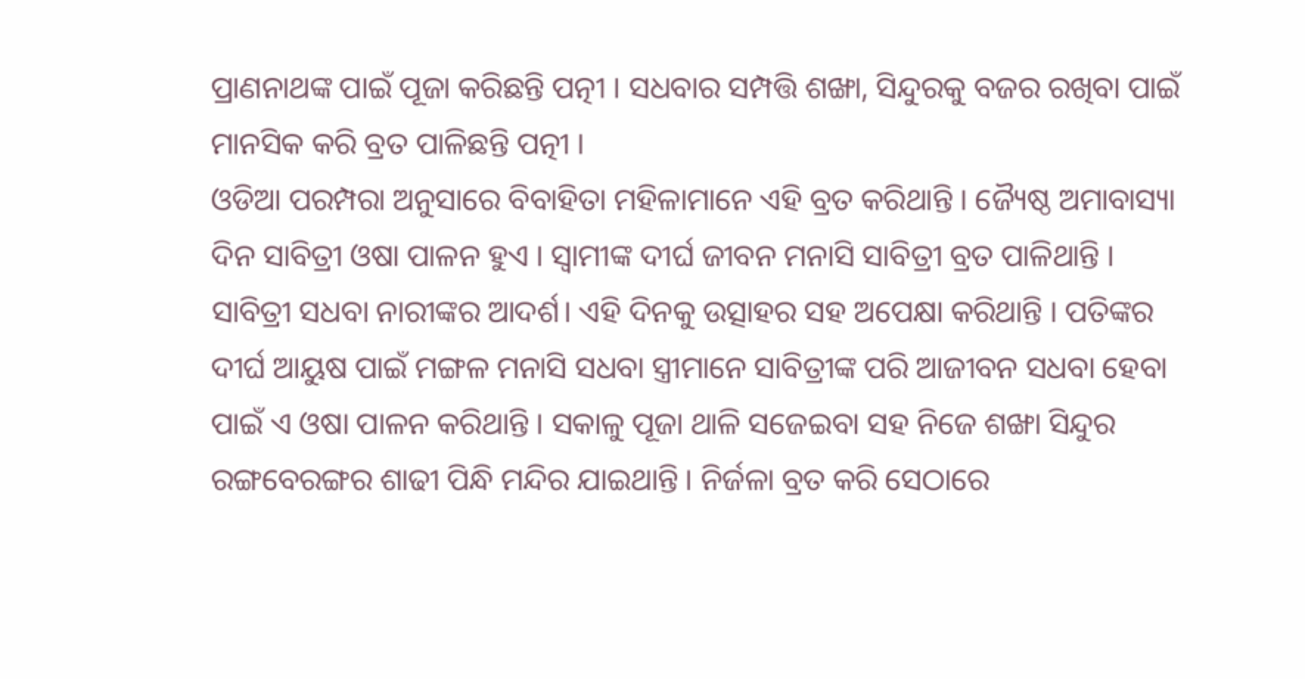ପ୍ରାଣନାଥଙ୍କ ପାଇଁ ପୂଜା କରିଛନ୍ତି ପତ୍ନୀ । ସଧବାର ସମ୍ପତ୍ତି ଶଙ୍ଖା, ସିନ୍ଦୁରକୁ ବଜର ରଖିବା ପାଇଁ ମାନସିକ କରି ବ୍ରତ ପାଳିଛନ୍ତି ପତ୍ନୀ ।
ଓଡିଆ ପରମ୍ପରା ଅନୁସାରେ ବିବାହିତା ମହିଳାମାନେ ଏହି ବ୍ରତ କରିଥାନ୍ତି । ଜ୍ୟୈଷ୍ଠ ଅମାବାସ୍ୟା ଦିନ ସାବିତ୍ରୀ ଓଷା ପାଳନ ହୁଏ । ସ୍ବାମୀଙ୍କ ଦୀର୍ଘ ଜୀବନ ମନାସି ସାବିତ୍ରୀ ବ୍ରତ ପାଳିଥାନ୍ତି । ସାବିତ୍ରୀ ସଧବା ନାରୀଙ୍କର ଆଦର୍ଶ। ଏହି ଦିନକୁ ଉତ୍ସାହର ସହ ଅପେକ୍ଷା କରିଥାନ୍ତି । ପତିଙ୍କର ଦୀର୍ଘ ଆୟୁଷ ପାଇଁ ମଙ୍ଗଳ ମନାସି ସଧବା ସ୍ତ୍ରୀମାନେ ସାବିତ୍ରୀଙ୍କ ପରି ଆଜୀବନ ସଧବା ହେବା ପାଇଁ ଏ ଓଷା ପାଳନ କରିଥାନ୍ତି । ସକାଳୁ ପୂଜା ଥାଳି ସଜେଇବା ସହ ନିଜେ ଶଙ୍ଖା ସିନ୍ଦୁର ରଙ୍ଗବେରଙ୍ଗର ଶାଢୀ ପିନ୍ଧି ମନ୍ଦିର ଯାଇଥାନ୍ତି । ନିର୍ଜଳା ବ୍ରତ କରି ସେଠାରେ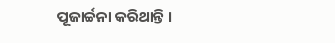ପୂଜାର୍ଚ୍ଚନା କରିଥାନ୍ତି ।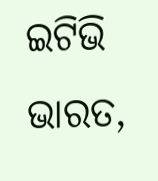ଇଟିଭି ଭାରତ,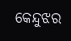କେନ୍ଦୁଝର